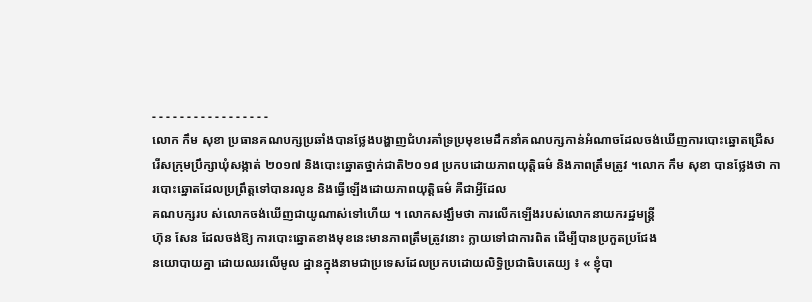- - - - - - - - - - - - - - - - -
លោក កឹម សុខា ប្រធានគណបក្សប្រឆាំងបានថ្លែងបង្ហាញជំហរគាំទ្រប្រមុខមេដឹកនាំគណបក្សកាន់អំណាចដែលចង់ឃើញការបោះឆ្នោតជ្រើសរើសក្រុមប្រឹក្សាឃុំសង្កាត់ ២០១៧ និងបោះឆ្នោតថ្នាក់ជាតិ២០១៨ ប្រកបដោយភាពយុត្តិធម៌ និងភាពត្រឹមត្រូវ ។លោក កឹម សុខា បានថ្លែងថា ការបោះឆ្នោតដែលប្រព្រឹត្តទៅបានរលូន និងធ្វើឡើងដោយភាពយុត្តិធម៌ គឺជាអ្វីដែល
គណបក្សរប ស់លោកចង់ឃើញជាយូណាស់ទៅហើយ ។ លោកសង្ឃឹមថា ការលើកឡើងរបស់លោកនាយករដ្ឋមន្រ្តី
ហ៊ុន សែន ដែលចង់ឱ្យ ការបោះឆ្នោតខាងមុខនេះមានភាពត្រឹមត្រូវនោះ ក្លាយទៅជាការពិត ដើម្បីបានប្រកួតប្រជែង
នយោបាយគ្នា ដោយឈរលើមូល ដ្ឋានក្នុងនាមជាប្រទេសដែលប្រកបដោយលិទ្ធិប្រជាធិបតេយ្យ ៖ « ខ្ញុំបា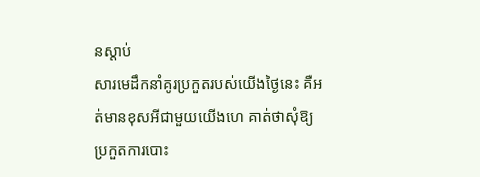នស្ដាប់
សារមេដឹកនាំគូរប្រកួតរបស់យើងថ្ងៃនេះ គឺអត់មានខុសអីជាមួយយើងហេ គាត់ថាសុំឱ្យប្រកួតការបោះ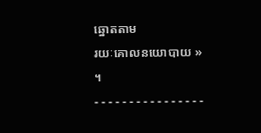ឆ្នោតតាម
រយៈគោលនយោបាយ » ។
- - - - - - - - - - - - - - - -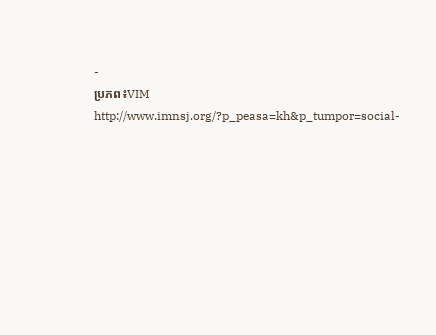-
ប្រភព៖VIM
http://www.imnsj.org/?p_peasa=kh&p_tumpor=social-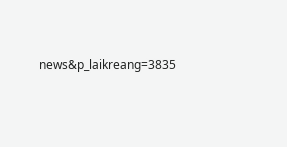news&p_laikreang=3835